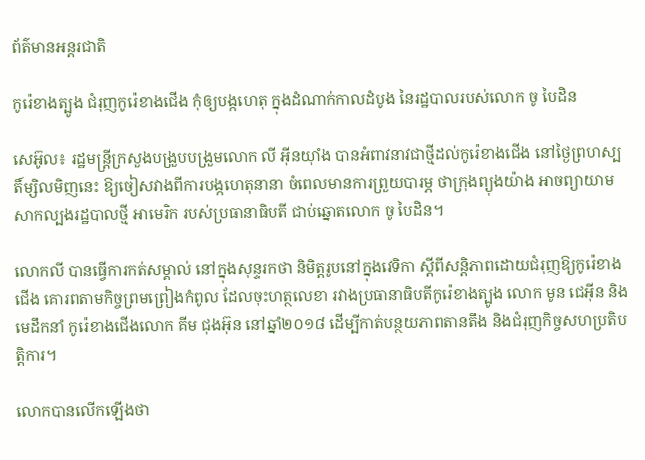ព័ត៌មានអន្តរជាតិ

កូរ៉េខាងត្បូង ជំរុញកូរ៉េខាងជើង កុំឲ្យបង្កហេតុ ក្នុងដំណាក់កាលដំបូង នៃរដ្ឋបាលរបស់លោក ចូ បៃដិន

សេអ៊ូល៖ រដ្ឋមន្រ្តីក្រសួងបង្រួបបង្រួមលោក លី អ៊ីនយ៉ាំង បានអំពាវនាវជាថ្មីដល់កូរ៉េខាងជើង នៅថ្ងៃព្រហស្បតិ៍ម្សិលមិញនេះ ឱ្យចៀសវាងពីការបង្កហេតុនានា ចំពេលមានការព្រួយបារម្ភ ថាក្រុងព្យុងយ៉ាង អាចព្យាយាម សាកល្បងរដ្ឋបាលថ្មី អាមេរិក របស់ប្រធានាធិបតី ជាប់ឆ្នោតលោក ចូ បៃដិន។

លោកលី បានធ្វើការកត់សម្គាល់ នៅក្នុងសុន្ទរកថា និមិត្ដរូបនៅក្នុងវេទិកា ស្តីពីសន្តិភាពដោយជំរុញឱ្យកូរ៉េខាងជើង គោរពតាមកិច្ចព្រមព្រៀងកំពូល ដែលចុះហត្ថលេខា រវាងប្រធានាធិបតីកូរ៉េខាងត្បូង លោក មូន ជេអ៊ីន និងមេដឹកនាំ កូរ៉េខាងជើងលោក គីម ជុងអ៊ុន នៅឆ្នាំ២០១៨ ដើម្បីកាត់បន្ថយភាពតានតឹង និងជំរុញកិច្ចសហប្រតិបត្តិការ។

លោកបានលើកឡើងថា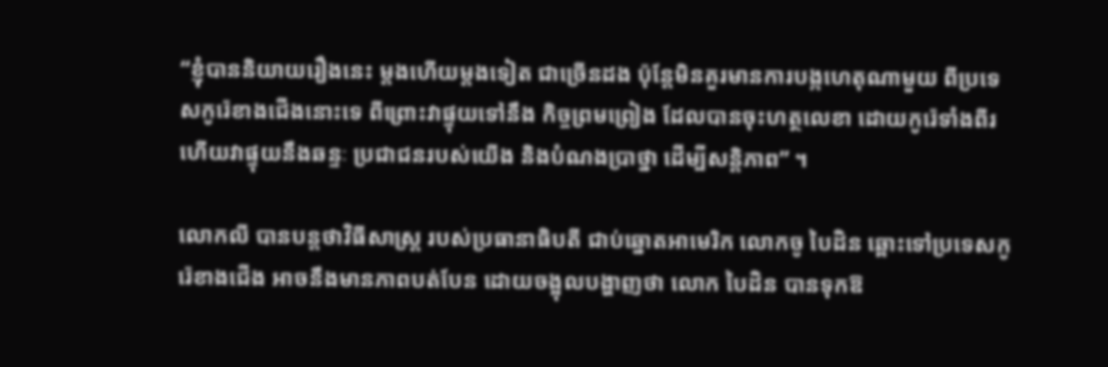“ខ្ញុំបាននិយាយរឿងនេះ ម្តងហើយម្តងទៀត ជាច្រើនដង ប៉ុន្តែមិនគួរមានការបង្កហេតុណាមួយ ពីប្រទេសកូរ៉េខាងជើងនោះទេ ពីព្រោះវាផ្ទុយទៅនឹង កិច្ចព្រមព្រៀង ដែលបានចុះហត្ថលេខា ដោយកូរ៉េទាំងពីរ ហើយវាផ្ទុយនឹងឆន្ទៈ ប្រជាជនរបស់យើង និងបំណងប្រាថ្នា ដើម្បីសន្តិភាព” ។

លោកលី បានបន្ដថាវិធីសាស្រ្ត របស់ប្រធានាធិបតី ជាប់ឆ្នោតអាមេរិក លោកចូ បៃដិន ឆ្ពោះទៅប្រទេសកូរ៉េខាងជើង អាចនឹងមានភាពបត់បែន ដោយចង្អុលបង្ហាញថា លោក បៃដិន បានទុកឱ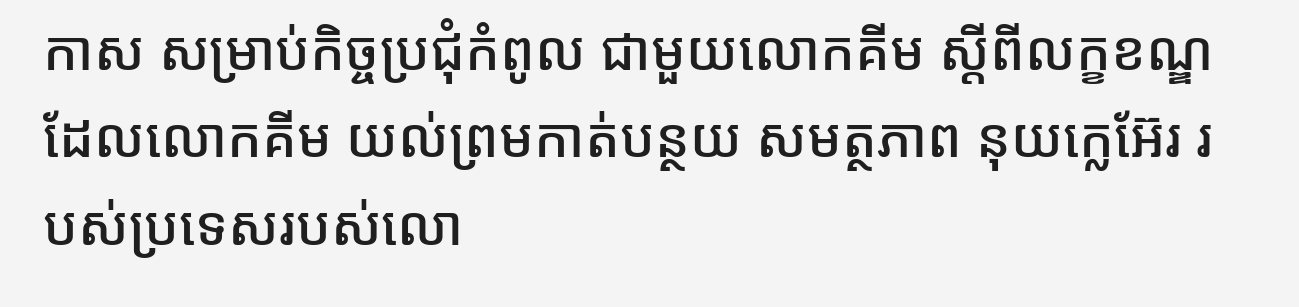កាស សម្រាប់កិច្ចប្រជុំកំពូល ជាមួយលោកគីម ស្តីពីលក្ខខណ្ឌ ដែលលោកគីម យល់ព្រមកាត់បន្ថយ សមត្ថភាព នុយក្លេអ៊ែរ របស់ប្រទេសរបស់លោ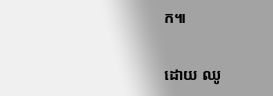ក៕

ដោយ ឈូ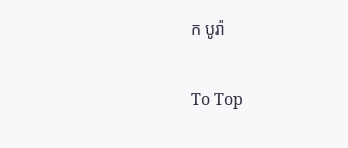ក បូរ៉ា

To Top